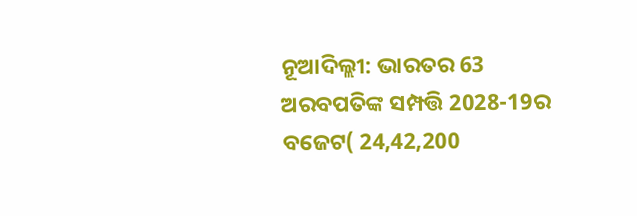ନୂଆଦିଲ୍ଲୀ: ଭାରତର 63 ଅରବପତିଙ୍କ ସମ୍ପତ୍ତି 2028-19ର ବଜେଟ( 24,42,200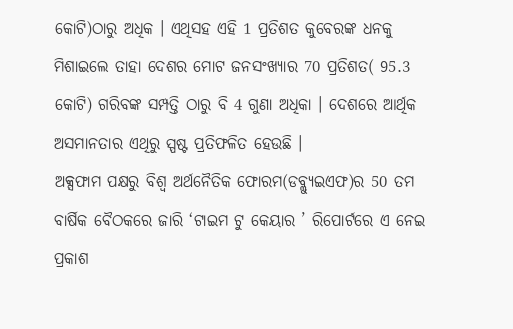କୋଟି)ଠାରୁ ଅଧିକ । ଏଥିସହ ଏହି 1 ପ୍ରତିଶତ କୁବେରଙ୍କ ଧନକୁ ମିଶାଇଲେ ତାହା ଦେଶର ମୋଟ ଜନସଂଖ୍ୟାର 70 ପ୍ରତିଶତ( 95.3 କୋଟି) ଗରିବଙ୍କ ସମ୍ପତ୍ତି ଠାରୁ ବି 4 ଗୁଣା ଅଧିକା । ଦେଶରେ ଆର୍ଥିକ ଅସମାନତାର ଏଥିରୁ ସ୍ପଷ୍ଟ ପ୍ରତିଫଳିତ ହେଉଛି ।
ଅକ୍ସଫାମ ପକ୍ଷରୁ ବିଶ୍ବ ଅର୍ଥନୈତିକ ଫୋରମ(ଡବ୍ଲ୍ୟୁଇଏଫ)ର 50 ତମ ବାର୍ଷିକ ବୈଠକରେ ଜାରି ‘ଟାଇମ ଟୁ କେୟାର ’ ରିପୋର୍ଟରେ ଏ ନେଇ ପ୍ରକାଶ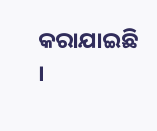କରାଯାଇଛି ।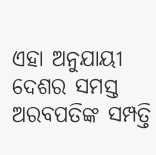ଏହା ଅନୁଯାୟୀ ଦେଶର ସମସ୍ତ ଅରବପତିଙ୍କ ସମ୍ପତ୍ତି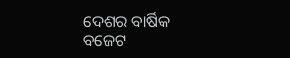ଦେଶର ବାର୍ଷିକ ବଜେଟ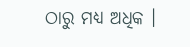ଠାରୁ ମଧ୍ୟ ଅଧିକ ।